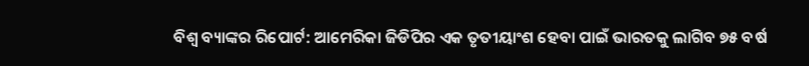ବିଶ୍ୱ ବ୍ୟାଙ୍କର ରିପୋର୍ଟ: ଆମେରିକା ଜିଡିପିର ଏକ ତୃତୀୟାଂଶ ହେବା ପାଇଁ ଭାରତକୁ ଲାଗିବ ୭୫ ବର୍ଷ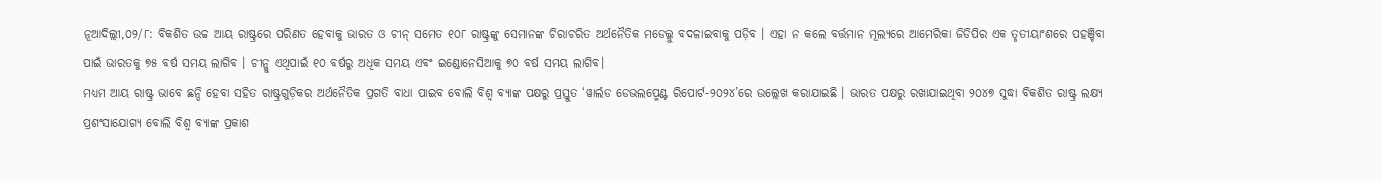ନୂଆଦିଲ୍ଲୀ,୦୨/୮: ବିକଶିତ ଉଚ୍ଚ ଆୟ ରାଷ୍ଟ୍ରରେ ପରିଣତ ହେବାକୁ ଭାରତ ଓ ଚୀନ୍ ସମେତ ୧୦୮ ରାଷ୍ଟ୍ରଙ୍କୁ ସେମାନଙ୍କ ଚିରାଚରିତ ଅର୍ଥନୈତିକ ମଡେଲ୍କୁ ବଦଳାଇବାକୁ ପଡ଼ିବ । ଏହା ନ କଲେ ବର୍ତ୍ତମାନ ମୂଲ୍ୟରେ ଆମେରିକା ଜିଡିପିର ଏକ ତୃତୀୟାଂଶରେ ପହଞ୍ଚିବା ପାଇଁ ଭାରତକୁ ୭୫ ବର୍ଷ ସମୟ ଲାଗିବ । ଚୀନ୍କୁ ଏଥିପାଇଁ ୧୦ ବର୍ଷରୁ ଅଧିକ ସମୟ ଏବଂ ଇଣ୍ଡୋନେସିଆକୁ ୭୦ ବର୍ଷ ସମୟ ଲାଗିବ।
ମଧ୍ୟମ ଆୟ ରାଷ୍ଟ୍ର ଭାବେ ଛନ୍ଦି ହେବା ସହିତ ରାଷ୍ଟ୍ରଗୁଡ଼ିକର ଅର୍ଥନୈତିକ ପ୍ରଗତି ବାଧା ପାଇବ ବୋଲି ବିଶ୍ୱ ବ୍ୟାଙ୍କ ପକ୍ଷରୁ ପ୍ରସ୍ତୁତ ‘ୱାର୍ଲଡ ଡେଭଲପ୍ମେଣ୍ଟ ରିପୋର୍ଟ-୨୦୨୪’ରେ ଉଲ୍ଲେଖ କରାଯାଇଛି । ଭାରତ ପକ୍ଷରୁ ରଖାଯାଇଥିବା ୨୦୪୭ ସୁଦ୍ଧା ବିକଶିତ ରାଷ୍ଟ୍ର ଲକ୍ଷ୍ୟ ପ୍ରଶଂସାଯୋଗ୍ୟ ବୋଲି ବିଶ୍ୱ ବ୍ୟାଙ୍କ ପ୍ରକାଶ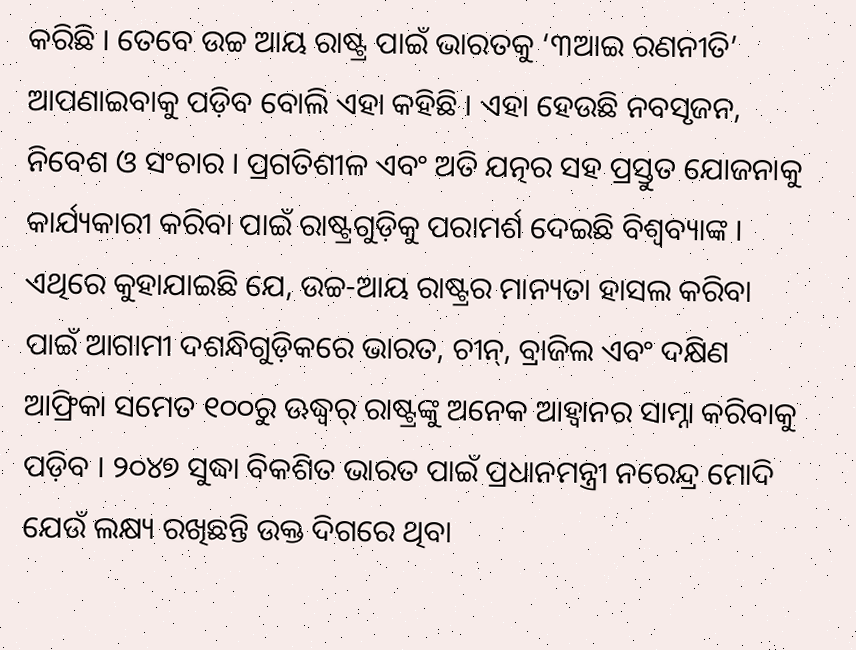କରିଛି । ତେବେ ଉଚ୍ଚ ଆୟ ରାଷ୍ଟ୍ର ପାଇଁ ଭାରତକୁ ‘୩ଆଇ ରଣନୀତି’ ଆପଣାଇବାକୁ ପଡ଼ିବ ବୋଲି ଏହା କହିଛି । ଏହା ହେଉଛି ନବସୃଜନ, ନିବେଶ ଓ ସଂଚାର । ପ୍ରଗତିଶୀଳ ଏବଂ ଅତି ଯତ୍ନର ସହ ପ୍ରସ୍ତୁତ ଯୋଜନାକୁ କାର୍ଯ୍ୟକାରୀ କରିବା ପାଇଁ ରାଷ୍ଟ୍ରଗୁଡ଼ିକୁ ପରାମର୍ଶ ଦେଇଛି ବିଶ୍ୱବ୍ୟାଙ୍କ ।
ଏଥିରେ କୁହାଯାଇଛି ଯେ, ଉଚ୍ଚ-ଆୟ ରାଷ୍ଟ୍ରର ମାନ୍ୟତା ହାସଲ କରିବା ପାଇଁ ଆଗାମୀ ଦଶନ୍ଧିଗୁଡ଼ିକରେ ଭାରତ, ଚୀନ୍, ବ୍ରାଜିଲ ଏବଂ ଦକ୍ଷିଣ ଆଫ୍ରିକା ସମେତ ୧୦୦ରୁ ଊଦ୍ଧ୍ୱର୍ ରାଷ୍ଟ୍ରଙ୍କୁ ଅନେକ ଆହ୍ୱାନର ସାମ୍ନା କରିବାକୁ ପଡ଼ିବ । ୨୦୪୭ ସୁଦ୍ଧା ବିକଶିତ ଭାରତ ପାଇଁ ପ୍ରଧାନମନ୍ତ୍ରୀ ନରେନ୍ଦ୍ର ମୋଦି ଯେଉଁ ଲକ୍ଷ୍ୟ ରଖିଛନ୍ତି ଉକ୍ତ ଦିଗରେ ଥିବା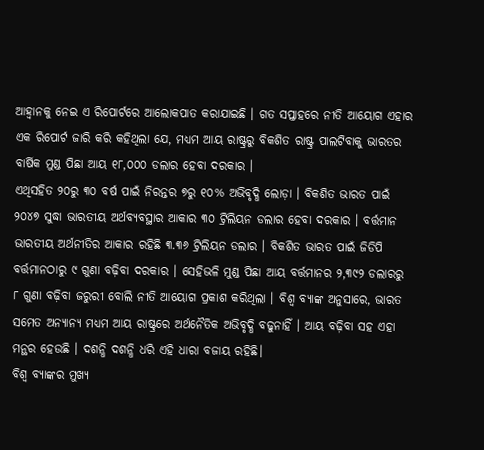ଆହ୍ୱାନକୁ ନେଇ ଏ ରିପୋର୍ଟରେ ଆଲୋକପାତ କରାଯାଇଛି । ଗତ ସପ୍ତାହରେ ନୀତି ଆୟୋଗ ଏହାର ଏକ ରିପୋର୍ଟ ଜାରି କରି କହିଥିଲା ଯେ, ମଧ୍ୟମ ଆୟ ରାଷ୍ଟ୍ରରୁ ବିକଶିତ ରାଷ୍ଟ୍ର ପାଲଟିବାକୁ ଭାରତର ବାର୍ଷିକ ମୁଣ୍ଡ ପିଛା ଆୟ ୧୮,୦୦୦ ଡଲାର ହେବା ଦରକାର ।
ଏଥିସହିତ ୨୦ରୁ ୩୦ ବର୍ଷ ପାଇଁ ନିରନ୍ତର ୭ରୁ ୧୦% ଅଭିବୃଦ୍ଧି ଲୋଡ଼ା । ବିକଶିତ ଭାରତ ପାଇଁ ୨୦୪୭ ସୁଦ୍ଧା ଭାରତୀୟ ଅର୍ଥବ୍ୟବସ୍ଥାର ଆକାର ୩୦ ଟ୍ରିଲିୟନ ଡଲାର ହେବା ଦରକାର । ବର୍ତ୍ତମାନ ଭାରତୀୟ ଅର୍ଥନୀତିର ଆକାର ରହିଛି ୩.୩୬ ଟ୍ରିଲିୟନ ଡଲାର । ବିକଶିତ ଭାରତ ପାଇଁ ଜିଡିପି ବର୍ତ୍ତମାନଠାରୁ ୯ ଗୁଣା ବଢ଼ିବା ଦରକାର । ସେହିଭଳି ମୁଣ୍ଡ ପିଛା ଆୟ ବର୍ତ୍ତମାନର ୨,୩୯୨ ଡଲାରରୁ ୮ ଗୁଣା ବଢ଼ିବା ଜରୁରୀ ବୋଲି ନୀତି ଆୟୋଗ ପ୍ରକାଶ କରିଥିଲା । ବିଶ୍ୱ ବ୍ୟାଙ୍କ ଅନୁସାରେ, ଭାରତ ସମେତ ଅନ୍ୟାନ୍ୟ ମଧ୍ୟମ ଆୟ ରାଷ୍ଟ୍ରରେ ଅର୍ଥନୈତିକ ଅଭିବୃଦ୍ଧି ବଢୁନାହିଁ । ଆୟ ବଢ଼ିବା ସହ ଏହା ମନ୍ଥର ହେଉଛି । ଦଶନ୍ଧି ଦଶନ୍ଧି ଧରି ଏହି ଧାରା ବଜାୟ ରହିଛି।
ବିଶ୍ୱ ବ୍ୟାଙ୍କର ମୁଖ୍ୟ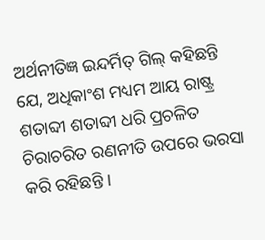ଅର୍ଥନୀତିଜ୍ଞ ଇନ୍ଦର୍ମିତ୍ ଗିଲ୍ କହିଛନ୍ତି ଯେ, ଅଧିକାଂଶ ମଧ୍ୟମ ଆୟ ରାଷ୍ଟ୍ର ଶତାବ୍ଦୀ ଶତାବ୍ଦୀ ଧରି ପ୍ରଚଳିତ ଚିରାଚରିତ ରଣନୀତି ଉପରେ ଭରସା କରି ରହିଛନ୍ତି ।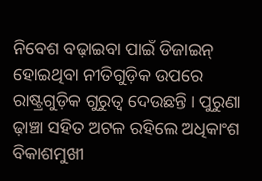ନିବେଶ ବଢ଼ାଇବା ପାଇଁ ଡିଜାଇନ୍ ହୋଇଥିବା ନୀତିଗୁଡ଼ିକ ଉପରେ ରାଷ୍ଟ୍ରଗୁଡ଼ିକ ଗୁରୁତ୍ୱ ଦେଉଛନ୍ତି । ପୁରୁଣା ଢ଼ାଞ୍ଚା ସହିତ ଅଟଳ ରହିଲେ ଅଧିକାଂଶ ବିକାଶମୁଖୀ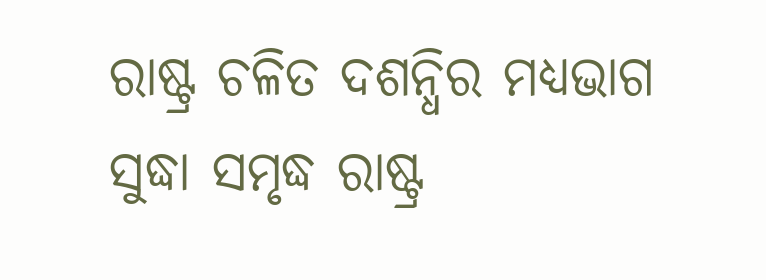ରାଷ୍ଟ୍ର ଚଳିତ ଦଶନ୍ଧିର ମଧ୍ୟଭାଗ ସୁଦ୍ଧା ସମୃଦ୍ଧ ରାଷ୍ଟ୍ର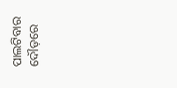ପାଲଟିବାର ଦୌଡ଼ରେ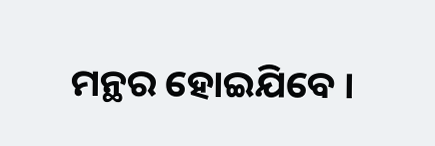ମନ୍ଥର ହୋଇଯିବେ ।